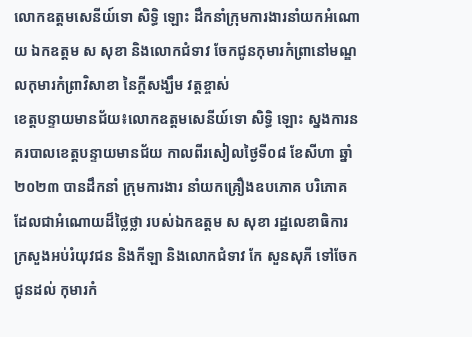លោកឧត្តមសេនីយ៍ទោ សិទ្ធិ ឡោះ ដឹកនាំក្រុមការងារនាំយកអំណោយ ឯកឧត្តម ស សុខា និងលោកជំទាវ ចែកជូនកុមារកំព្រានៅមណ្ឌលកុមារកំព្រាវិសាខា នៃក្តីសង្ឃឹម វត្តខ្ចាស់
ខេត្តបន្ទាយមានជ័យ៖លោកឧត្តមសេនីយ៍ទោ សិទ្ធិ ឡោះ ស្នងការនគរបាលខេត្តបន្ទាយមានជ័យ កាលពីរសៀលថ្ងៃទី០៨ ខែសីហា ឆ្នាំ២០២៣ បានដឹកនាំ ក្រុមការងារ នាំយកគ្រឿងឧបភោគ បរិភោគ ដែលជាអំណោយដ៏ថ្លៃថ្លា របស់ឯកឧត្តម ស សុខា រដ្ឋលេខាធិការ ក្រសួងអប់រំយុវជន និងកីឡា និងលោកជំទាវ កែ សួនសុភី ទៅចែកជូនដល់ កុមារកំ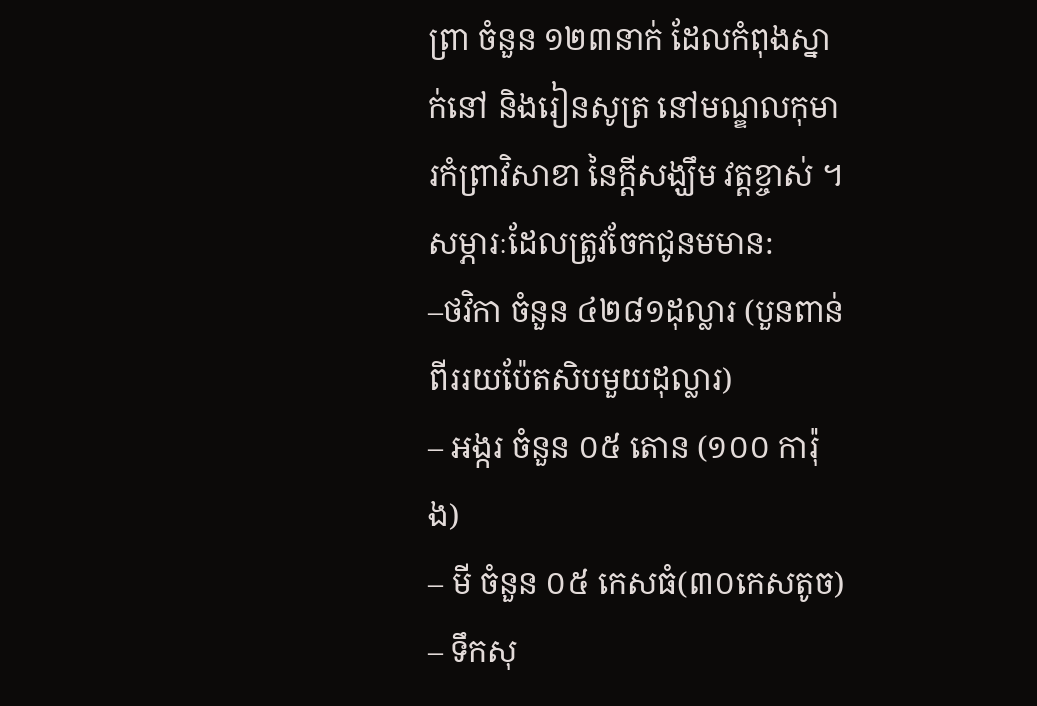ព្រា ចំនួន ១២៣នាក់ ដែលកំពុងស្នាក់នៅ និងរៀនសូត្រ នៅមណ្ឌលកុមារកំព្រាវិសាខា នៃក្តីសង្ឃឹម វត្តខ្ចាស់ ។
សម្ភារៈដែលត្រូវចែកជូនមមាន:
–ថវិកា ចំនួន ៤២៨១ដុល្លារ (បួនពាន់ពីររយប៉ែតសិបមួយដុល្លារ)
– អង្ករ ចំនួន ០៥ តោន (១០០ ការ៉ុង)
– មី ចំនួន ០៥ កេសធំ(៣០កេសតូច)
– ទឹកសុ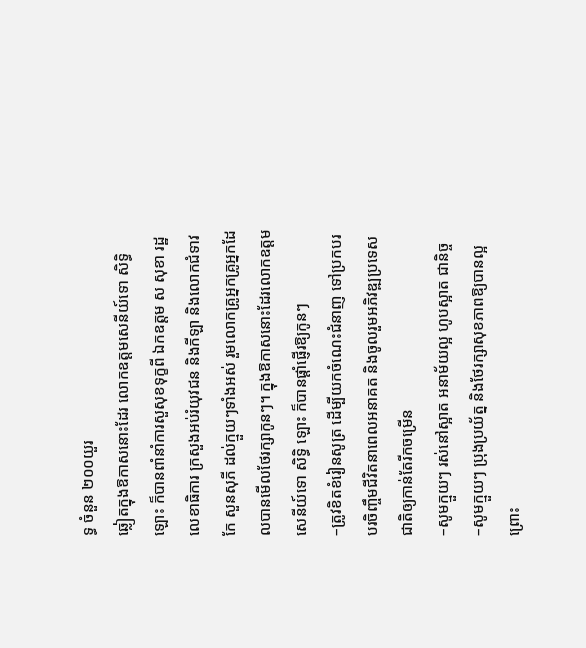ទ្ធ ចំនួន ២០០យួរ
ឆ្លៀតក្នុងឱកាសនោះដែរ លោកឧត្តមសេនីយ៍ទោ សិទ្ធិ ឡោះ ក៏បានពាំនាំការសួសុខទុក្ខពី ឯកឧត្តម ស សុខា រដ្ឋលេខាធិការ ក្រសួងអប់រំយុវជន និងកីឡា និងលោកជំទាវ កែ សួនសុភី ដល់ក្មួយៗទាំងអស់ រួមលោកគ្រូអ្នកគ្រូអ្នកដែលបានមើលថែរក្សាកូនៗ។ ក្នុងឱកាសនោះដែរលោកឧត្តមសេនីយ៍ទោ សិទ្ធិ ឡោះ ក៏បានផ្តាំផ្ញើរឱ្យកូនៗ
–ត្រូវខិតខំរៀនសូត្រ ដើម្បីយកចំណេះជំនាញ ទៅប្រកបរបរចិញ្ចឹមជីវិតនាពេលអនាគត និងចូលរួមអភិវឌ្ឍប្រទេសជាតិឲ្យកាន់តែរីកចម្រើន
–សូមក្មួយៗ រស់នៅស្អាត អនាម័យល្អ ហូបស្អាត ជានិច្ច
–សូមក្មួយៗ ប្រុងប្រយ័ត្ន និងថែរក្សាសុខភាពឱ្យបានល្អ ព្រោះ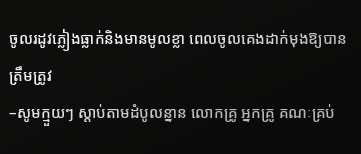ចូលរដូវភ្លៀងធ្លាក់និងមានមូលខ្លា ពេលចូលគេងដាក់មុងឱ្យបានត្រឹមត្រូវ
–សូមក្មួយៗ ស្តាប់តាមដំបូលន្នាន លោកគ្រូ អ្នកគ្រូ គណៈគ្រប់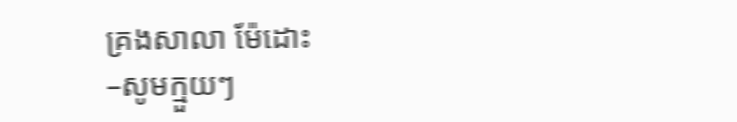គ្រងសាលា ម៉ែដោះ
–សូមក្មួយៗ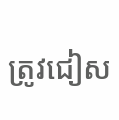ត្រូវជៀស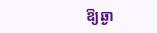ឱ្យឆ្ងា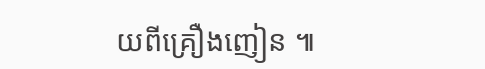យពីគ្រឿងញៀន ៕